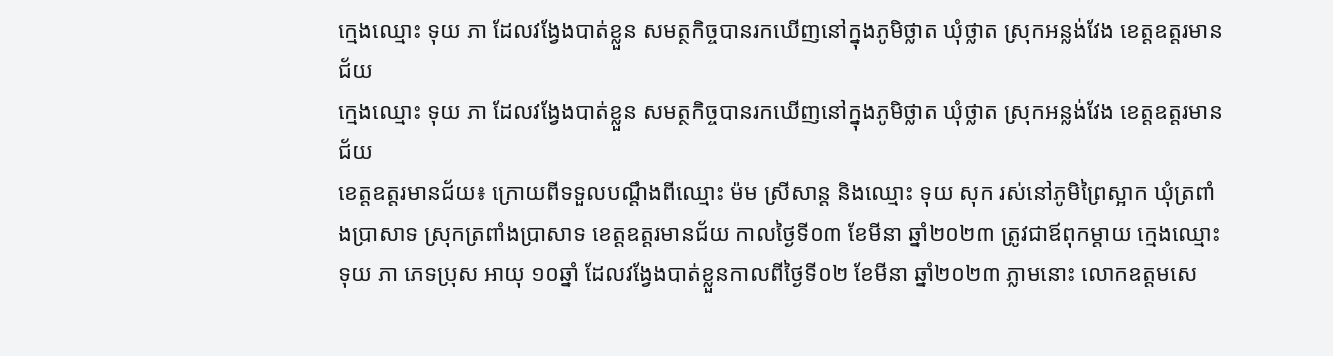ក្មេងឈ្មោះ ទុយ ភា ដែលវង្វែងបាត់ខ្លួន សមត្ថកិច្ចបានរកឃើញនៅក្នុងភូមិថ្លាត ឃុំថ្លាត ស្រុកអន្លង់វែង ខេត្តឧត្តរមានជ័យ
ក្មេងឈ្មោះ ទុយ ភា ដែលវង្វែងបាត់ខ្លួន សមត្ថកិច្ចបានរកឃើញនៅក្នុងភូមិថ្លាត ឃុំថ្លាត ស្រុកអន្លង់វែង ខេត្តឧត្តរមានជ័យ
ខេត្តឧត្ដរមានជ័យ៖ ក្រោយពីទទួលបណ្តឹងពីឈ្មោះ ម៉ម ស្រីសាន្ត និងឈ្មោះ ទុយ សុក រស់នៅភូមិព្រៃស្អាក ឃុំត្រពាំងប្រាសាទ ស្រុកត្រពាំងប្រាសាទ ខេត្តឧត្ដរមានជ័យ កាលថ្ងៃទី០៣ ខែមីនា ឆ្នាំ២០២៣ ត្រូវជាឪពុកម្ដាយ ក្មេងឈ្មោះ ទុយ ភា ភេទប្រុស អាយុ ១០ឆ្នាំ ដែលវង្វែងបាត់ខ្លួនកាលពីថ្ងៃទី០២ ខែមីនា ឆ្នាំ២០២៣ ភ្លាមនោះ លោកឧត្តមសេ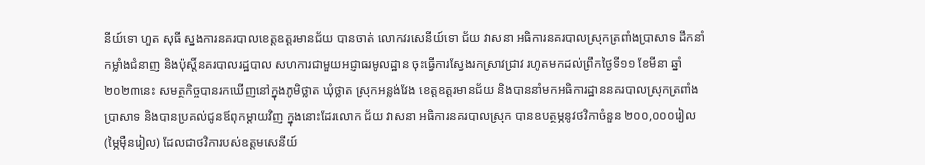នីយ៍ទោ ហួត សុធី ស្នងការនគរបាលខេត្តឧត្តរមានជ័យ បានចាត់ លោកវរសេនីយ៍ទោ ជ័យ វាសនា អធិការនគរបាលស្រុកត្រពាំងប្រាសាទ ដឹកនាំកម្លាំងជំនាញ និងប៉ុស្តិ៍នគរបាលរដ្ឋបាល សហការជាមួយអជ្ញាធរមូលដ្ឋាន ចុះធ្វើការស្វែងរកស្រាវជ្រាវ រហូតមកដល់ព្រឹកថ្ងៃទី១១ ខែមីនា ឆ្នាំ២០២៣នេះ សមត្ថកិច្ចបានរកឃើញនៅក្នុងភូមិថ្លាត ឃុំថ្លាត ស្រុកអន្លង់វែង ខេត្តឧត្តរមានជ័យ និងបាននាំមកអធិការដ្ឋាននគរបាលស្រុកត្រពាំងប្រាសាទ និងបានប្រគល់ជូនឪពុកម្តាយវិញ ក្នុងនោះដែរលោក ជ័យ វាសនា អធិការនគរបាលស្រុក បានឧបត្ថម្ភនូវថវិកាចំនួន ២០០,០០០រៀល (ម្ភៃមុឺនរៀល) ដែលជាថវិការបស់ឧត្តមសេនីយ៍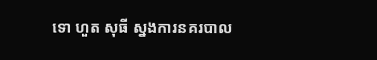ទោ ហួត សុធី ស្នងការនគរបាល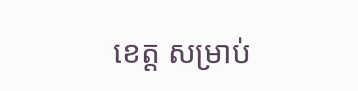ខេត្ត សម្រាប់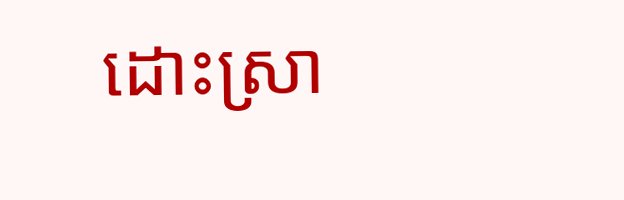ដោះស្រា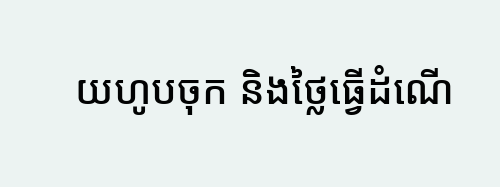យហូបចុក និងថ្លៃធ្វើដំណើ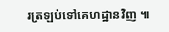រត្រឡប់ទៅគេហដ្ឋានវិញ ៕